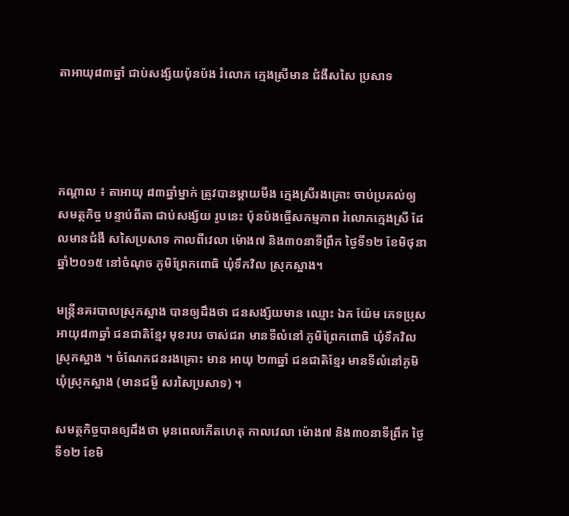តាអាយុ៨៣ឆ្នាំ ជាប់សង្ស័យប៉ុនប៉ង រំលោភ ក្មេងស្រីមាន ជំងឺសសៃ ប្រសាទ




កណ្តាល ៖ តាអាយុ ៨៣ឆ្នាំម្នាក់ ត្រូវបានម្តាយមីង ក្មេងស្រីរងគ្រោះ ចាប់ប្រគល់ឲ្យ សមត្ថកិច្ច បន្ទាប់ពីតា ជាប់សង្ស័យ រូបនេះ ប៉ុនប៉ងធ្ចើសកម្មភាព រំលោភក្មេងស្រី ដែលមានជំងឺ សសៃប្រសាទ កាលពីវេលា ម៉ោង៧ និង៣០នាទីព្រឹក ថ្ងៃទី១២ ខែមិថុនា ឆ្នាំ២០១៥ នៅចំណុច ភូមិព្រែកពោធិ ឃុំទឹកវិល ស្រុកស្អាង។

មន្រ្តីនគរបាលស្រុកស្អាង បានឲ្យដឹងថា ជនសង្ស័យមាន ឈ្មោះ ឯក យ៉ែម ភេទប្រុស អាយុ៨៣ឆ្នាំ ជនជាតិខ្មែរ មុខរបរ ចាស់ជរា មានទីលំនៅ ភូមិព្រែកពោធិ ឃុំទឹកវិល ស្រុកស្អាង ។ ចំណែកជនរងគ្រោះ មាន អាយុ ២៣ឆ្នាំ ជនជាតិខ្មែរ មានទីលំនៅភូមិ ឃុំស្រុកស្អាង (មានជម្ងឺ សរសៃប្រសាទ) ។

សមត្ថកិច្ចបានឲ្យដឹងថា មុនពេលកើតហេតុ កាលវេលា ម៉ោង៧ និង៣០នាទីព្រឹក ថ្ងៃទី១២ ខែមិ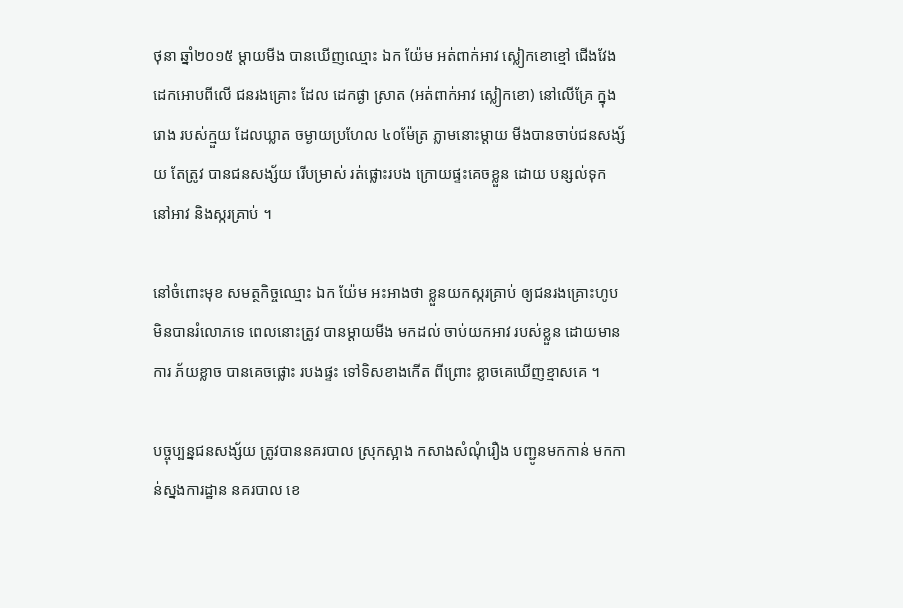ថុនា ឆ្នាំ២០១៥ ម្តាយមីង បានឃើញឈ្មោះ ឯក យ៉ែម អត់ពាក់អាវ ស្លៀកខោខ្មៅ ជើងវែង ដេកអោបពីលើ ជនរងគ្រោះ ដែល ដេកផ្ងា ស្រាត (អត់ពាក់អាវ ស្លៀកខោ) នៅលើគ្រែ ក្នុងរោង របស់ក្មួយ ដែលឃ្លាត ចម្ងាយប្រហែល ៤០ម៉ែត្រ ភ្លាមនោះម្ដាយ មីងបានចាប់ជនសង្ស័យ តែត្រូវ បានជនសង្ស័យ រើបម្រាស់ រត់ផ្លោះរបង ក្រោយផ្ទះគេចខ្លួន ដោយ បន្សល់ទុក នៅអាវ និងស្ករគ្រាប់ ។

នៅចំពោះមុខ សមត្ថកិច្ចឈ្មោះ ឯក យ៉ែម អះអាងថា ខ្លួនយកស្ករគ្រាប់ ឲ្យជនរងគ្រោះហូប មិនបានរំលោភទេ ពេលនោះត្រូវ បានម្ដាយមីង មកដល់ ចាប់យកអាវ របស់ខ្លួន ដោយមានការ ភ័យខ្លាច បានគេចផ្លោះ របងផ្ទះ ទៅទិសខាងកើត ពីព្រោះ ខ្លាចគេឃើញខ្មាសគេ ។

បច្ចុប្បន្នជនសង្ស័យ ត្រូវបាននគរបាល ស្រុកស្អាង កសាងសំណុំរឿង បញ្ជូនមកកាន់ មកកាន់ស្នងការដ្ឋាន នគរបាល ខេ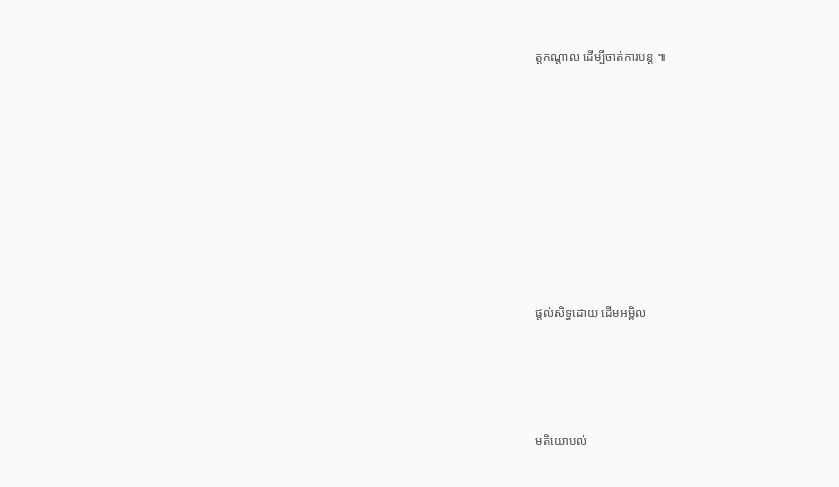ត្តកណ្តាល ដើម្បីចាត់ការបន្ត ៕









ផ្តល់សិទ្ធដោយ ដើមអម្ពិល




មតិយោបល់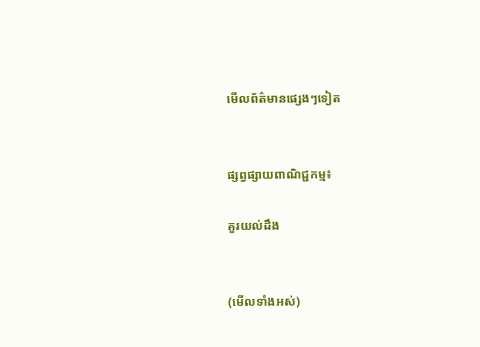មើលព័ត៌មានផ្សេងៗទៀត


ផ្សព្វផ្សាយពាណិជ្ជកម្ម៖

គួរយល់ដឹង


(មើលទាំងអស់)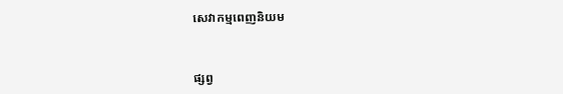សេវាកម្មពេញនិយម



ផ្សព្វ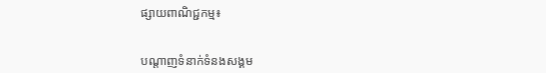ផ្សាយពាណិជ្ជកម្ម៖


បណ្តាញទំនាក់ទំនងសង្គម